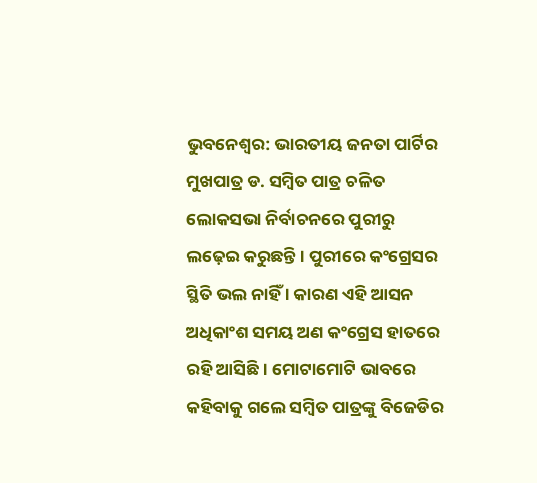ଭୁବନେଶ୍ୱର: ଭାରତୀୟ ଜନତା ପାର୍ଟିର ମୁଖପାତ୍ର ଡ. ସମ୍ବିତ ପାତ୍ର ଚଳିତ ଲୋକସଭା ନିର୍ବାଚନରେ ପୁରୀରୁ ଲଢ଼େଇ କରୁଛନ୍ତି । ପୁରୀରେ କଂଗ୍ରେସର ସ୍ଥିତି ଭଲ ନାହିଁ । କାରଣ ଏହି ଆସନ ଅଧିକାଂଶ ସମୟ ଅଣ କଂଗ୍ରେସ ହାତରେ ରହି ଆସିଛି । ମୋଟାମୋଟି ଭାବରେ କହିବାକୁ ଗଲେ ସମ୍ବିତ ପାତ୍ରଙ୍କୁ ବିଜେଡିର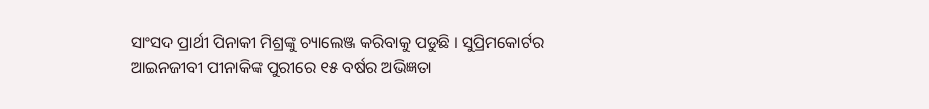ସାଂସଦ ପ୍ରାର୍ଥୀ ପିନାକୀ ମିଶ୍ରଙ୍କୁ ଚ୍ୟାଲେଞ୍ଜ କରିବାକୁ ପଡୁଛି । ସୁପ୍ରିମକୋର୍ଟର ଆଇନଜୀବୀ ପୀନାକିଙ୍କ ପୁରୀରେ ୧୫ ବର୍ଷର ଅଭିଜ୍ଞତା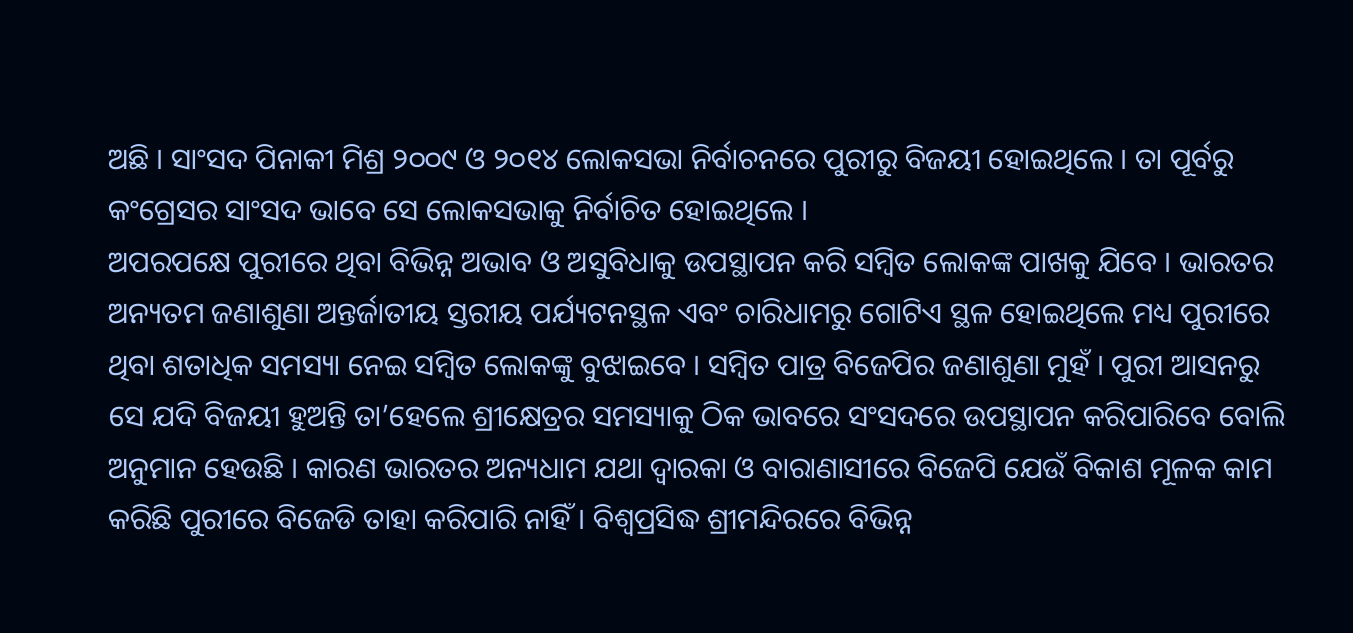ଅଛି । ସାଂସଦ ପିନାକୀ ମିଶ୍ର ୨୦୦୯ ଓ ୨୦୧୪ ଲୋକସଭା ନିର୍ବାଚନରେ ପୁରୀରୁ ବିଜୟୀ ହୋଇଥିଲେ । ତା ପୂର୍ବରୁ କଂଗ୍ରେସର ସାଂସଦ ଭାବେ ସେ ଲୋକସଭାକୁ ନିର୍ବାଚିତ ହୋଇଥିଲେ ।
ଅପରପକ୍ଷେ ପୁରୀରେ ଥିବା ବିଭିନ୍ନ ଅଭାବ ଓ ଅସୁବିଧାକୁ ଉପସ୍ଥାପନ କରି ସମ୍ବିତ ଲୋକଙ୍କ ପାଖକୁ ଯିବେ । ଭାରତର ଅନ୍ୟତମ ଜଣାଶୁଣା ଅନ୍ତର୍ଜାତୀୟ ସ୍ତରୀୟ ପର୍ଯ୍ୟଟନସ୍ଥଳ ଏବଂ ଚାରିଧାମରୁ ଗୋଟିଏ ସ୍ଥଳ ହୋଇଥିଲେ ମଧ୍ୟ ପୁରୀରେ ଥିବା ଶତାଧିକ ସମସ୍ୟା ନେଇ ସମ୍ବିତ ଲୋକଙ୍କୁ ବୁଝାଇବେ । ସମ୍ବିତ ପାତ୍ର ବିଜେପିର ଜଣାଶୁଣା ମୁହଁ । ପୁରୀ ଆସନରୁ ସେ ଯଦି ବିଜୟୀ ହୁଅନ୍ତି ତା’ହେଲେ ଶ୍ରୀକ୍ଷେତ୍ରର ସମସ୍ୟାକୁ ଠିକ ଭାବରେ ସଂସଦରେ ଉପସ୍ଥାପନ କରିପାରିବେ ବୋଲି ଅନୁମାନ ହେଉଛି । କାରଣ ଭାରତର ଅନ୍ୟଧାମ ଯଥା ଦ୍ୱାରକା ଓ ବାରାଣାସୀରେ ବିଜେପି ଯେଉଁ ବିକାଶ ମୂଳକ କାମ କରିଛି ପୁରୀରେ ବିଜେଡି ତାହା କରିପାରି ନାହିଁ । ବିଶ୍ୱପ୍ରସିଦ୍ଧ ଶ୍ରୀମନ୍ଦିରରେ ବିଭିନ୍ନ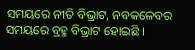ସମୟରେ ନୀତି ବିଭ୍ରାଟ, ନବକଳେବର ସମୟରେ ବ୍ରହ୍ମ ବିଭ୍ରାଟ ହୋଇଛି ।